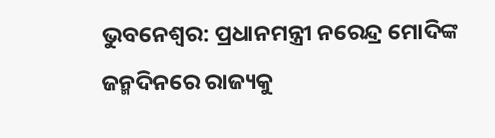ଭୁବନେଶ୍ୱର: ପ୍ରଧାନମନ୍ତ୍ରୀ ନରେନ୍ଦ୍ର ମୋଦିଙ୍କ ଜନ୍ମଦିନରେ ରାଜ୍ୟକୁ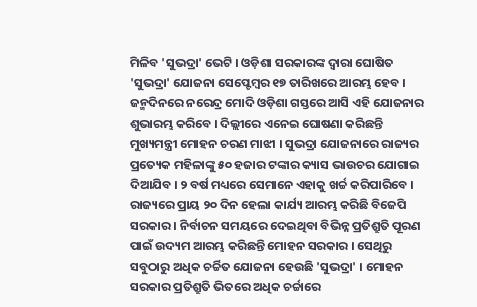ମିଳିବ 'ସୁଭଦ୍ରା' ଭେଟି । ଓଡ଼ିଶା ସରକାରଙ୍କ ଦ୍ୱାରା ଘୋଷିତ 'ସୁଭଦ୍ରା' ଯୋଜନା ସେପ୍ଟେମ୍ବର ୧୭ ତାରିଖରେ ଆରମ୍ଭ ହେବ । ଜନ୍ମଦିନରେ ନରେନ୍ଦ୍ର ମୋଦି ଓଡ଼ିଶା ଗସ୍ତରେ ଆସି ଏହି ଯୋଜନାର ଶୁଭାରମ୍ଭ କରିବେ । ଦିଲ୍ଲୀରେ ଏନେଇ ଘୋଷଣା କରିଛନ୍ତି ମୁଖ୍ୟମନ୍ତ୍ରୀ ମୋହନ ଚରଣ ମାଝୀ । ସୁଭଦ୍ରା ଯୋଜନାରେ ରାଜ୍ୟର ପ୍ରତ୍ୟେକ ମହିଳାଙ୍କୁ ୫୦ ହଜାର ଟଙ୍କାର କ୍ୟାସ ଭାଉଚର ଯୋଗାଇ ଦିଆଯିବ । ୨ ବର୍ଷ ମଧ୍ୟରେ ସେମାନେ ଏହାକୁ ଖର୍ଚ୍ଚ କରିପାରିବେ ।
ରାଜ୍ୟରେ ପ୍ରାୟ ୨୦ ଦିନ ହେଲା କାର୍ଯ୍ୟ ଆରମ୍ଭ କରିଛି ବିଜେପି ସରକାର । ନିର୍ବାଚନ ସମୟରେ ଦେଇଥିବା ବିଭିନ୍ନ ପ୍ରତିଶ୍ରୁତି ପୂରଣ ପାଇଁ ଉଦ୍ୟମ ଆରମ୍ଭ କରିଛନ୍ତି ମୋହନ ସରକାର । ସେଥିରୁ ସବୁଠାରୁ ଅଧିକ ଚର୍ଚ୍ଚିତ ଯୋଜନା ହେଉଛି 'ସୁଭଦ୍ରା' । ମୋହନ ସରକାର ପ୍ରତିଶ୍ରୁତି ଭିତରେ ଅଧିକ ଚର୍ଚ୍ଚାରେ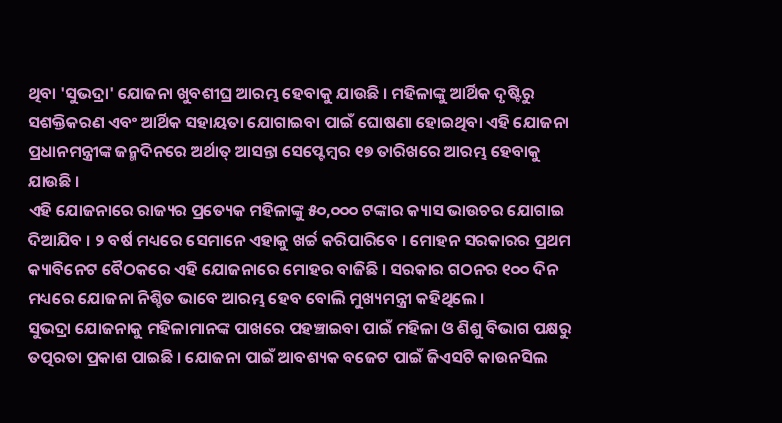ଥିବା 'ସୁଭଦ୍ରା' ଯୋଜନା ଖୁବଶୀଘ୍ର ଆରମ୍ଭ ହେବାକୁ ଯାଉଛି । ମହିଳାଙ୍କୁ ଆର୍ଥିକ ଦୃଷ୍ଟିରୁ ସଶକ୍ତିକରଣ ଏବଂ ଆର୍ଥିକ ସହାୟତା ଯୋଗାଇବା ପାଇଁ ଘୋଷଣା ହୋଇଥିବା ଏହି ଯୋଜନା ପ୍ରଧାନମନ୍ତ୍ରୀଙ୍କ ଜନ୍ମଦିନରେ ଅର୍ଥାତ୍ ଆସନ୍ତା ସେପ୍ଟେମ୍ବର ୧୭ ତାରିଖରେ ଆରମ୍ଭ ହେବାକୁ ଯାଉଛି ।
ଏହି ଯୋଜନାରେ ରାଜ୍ୟର ପ୍ରତ୍ୟେକ ମହିଳାଙ୍କୁ ୫୦,୦୦୦ ଟଙ୍କାର କ୍ୟାସ ଭାଉଚର ଯୋଗାଇ ଦିଆଯିବ । ୨ ବର୍ଷ ମଧ୍ୟରେ ସେମାନେ ଏହାକୁ ଖର୍ଚ୍ଚ କରିପାରିବେ । ମୋହନ ସରକାରର ପ୍ରଥମ କ୍ୟାବିନେଟ ବୈଠକରେ ଏହି ଯୋଜନାରେ ମୋହର ବାଜିଛି । ସରକାର ଗଠନର ୧୦୦ ଦିନ ମଧ୍ୟରେ ଯୋଜନା ନିଶ୍ଚିତ ଭାବେ ଆରମ୍ଭ ହେବ ବୋଲି ମୁଖ୍ୟମନ୍ତ୍ରୀ କହିଥିଲେ ।
ସୁଭଦ୍ରା ଯୋଜନାକୁ ମହିଳାମାନଙ୍କ ପାଖରେ ପହଞ୍ଚାଇବା ପାଇଁ ମହିଳା ଓ ଶିଶୁ ବିଭାଗ ପକ୍ଷରୁ ତତ୍ପରତା ପ୍ରକାଶ ପାଇଛି । ଯୋଜନା ପାଇଁ ଆବଶ୍ୟକ ବଜେଟ ପାଇଁ ଜିଏସଟି କାଉନସିଲ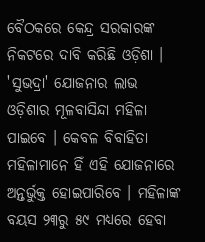ବୈଠକରେ କେନ୍ଦ୍ର ସରକାରଙ୍କ ନିକଟରେ ଦାବି କରିଛି ଓଡ଼ିଶା । 'ସୁଭଦ୍ରା' ଯୋଜନାର ଲାଭ ଓଡ଼ିଶାର ମୂଳବାସିନ୍ଦା ମହିଳା ପାଇବେ । କେବଳ ବିବାହିତା ମହିଳାମାନେ ହିଁ ଏହି ଯୋଜନାରେ ଅନ୍ତର୍ଭୁକ୍ତ ହୋଇପାରିବେ । ମହିଳାଙ୍କ ବୟସ ୨୩ରୁ ୫୯ ମଧ୍ୟରେ ହେବା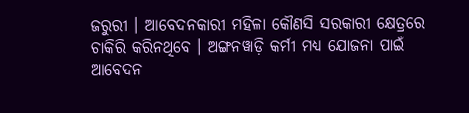ଜରୁରୀ । ଆବେଦନକାରୀ ମହିଳା କୌଣସି ସରକାରୀ କ୍ଷେତ୍ରରେ ଚାକିରି କରିନଥିବେ । ଅଙ୍ଗନୱାଡ଼ି କର୍ମୀ ମଧ୍ୟ ଯୋଜନା ପାଇଁ ଆବେଦନ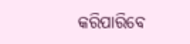କରିପାରିବେ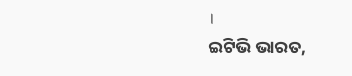।
ଇଟିଭି ଭାରତ,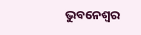ଭୁବନେଶ୍ୱର